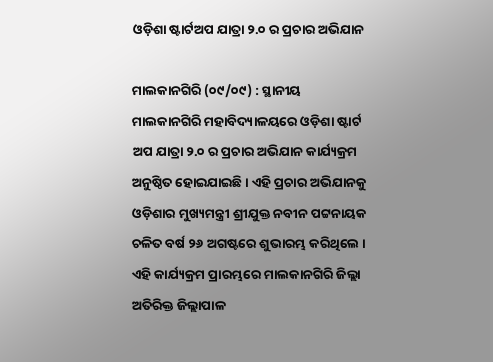ଓଡ଼ିଶା ଷ୍ଟାର୍ଟଅପ ଯାତ୍ରା ୨.୦ ର ପ୍ରଚାର ଅଭିଯାନ

ମାଲକାନଗିରି (୦୯/୦୯) : ସ୍ଥାନୀୟ ମାଲକାନଗିରି ମହାବିଦ୍ୟାଳୟରେ ଓଡ଼ିଶା ଷ୍ଟାର୍ଟ ଅପ ଯାତ୍ରା ୨.୦ ର ପ୍ରଚାର ଅଭିଯାନ କାର୍ଯ୍ୟକ୍ରମ ଅନୁଷ୍ଠିତ ହୋଇଯାଇଛି । ଏହି ପ୍ରଚାର ଅଭିଯାନକୁ ଓଡ଼ିଶାର ମୁଖ୍ୟମନ୍ତ୍ରୀ ଶ୍ରୀଯୁକ୍ତ ନବୀନ ପଟ୍ଟନାୟକ ଚଳିତ ବର୍ଷ ୨୬ ଅଗଷ୍ଟରେ ଶୁଭାରମ୍ଭ କରିଥିଲେ । ଏହି କାର୍ଯ୍ୟକ୍ରମ ପ୍ରାରମ୍ଭରେ ମାଲକାନଗିରି ଜିଲ୍ଲା ଅତିରିକ୍ତ ଜିଲ୍ଲାପାଳ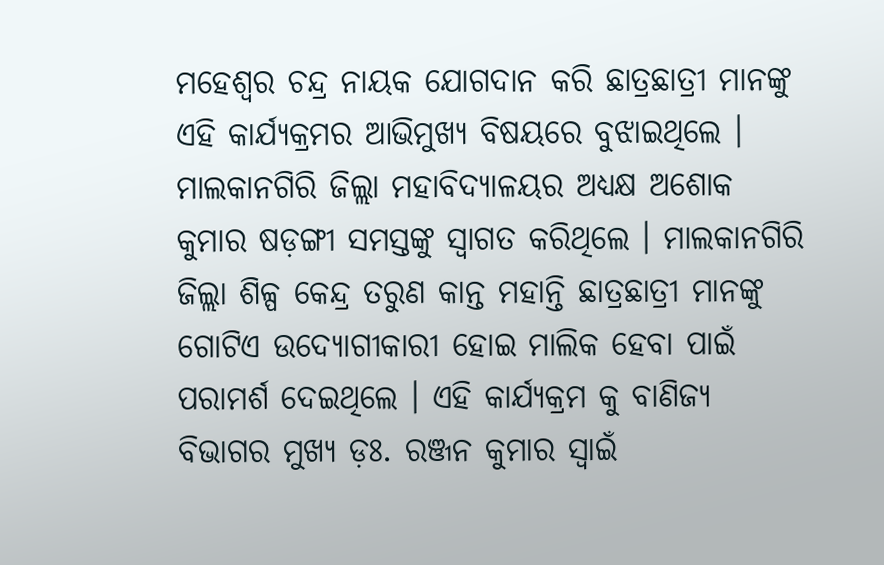ମହେଶ୍ୱର ଚନ୍ଦ୍ର ନାୟକ ଯୋଗଦାନ କରି ଛାତ୍ରଛାତ୍ରୀ ମାନଙ୍କୁ ଏହି କାର୍ଯ୍ୟକ୍ରମର ଆଭିମୁଖ୍ୟ ବିଷୟରେ ବୁଝାଇଥିଲେ । ମାଲକାନଗିରି ଜିଲ୍ଲା ମହାବିଦ୍ୟାଳୟର ଅଧ୍ୟକ୍ଷ ଅଶୋକ କୁମାର ଷଡ଼ଙ୍ଗୀ ସମସ୍ତଙ୍କୁ ସ୍ୱାଗତ କରିଥିଲେ । ମାଲକାନଗିରି ଜିଲ୍ଲା ଶିଳ୍ପ କେନ୍ଦ୍ର ତରୁଣ କାନ୍ତ ମହାନ୍ତି ଛାତ୍ରଛାତ୍ରୀ ମାନଙ୍କୁ ଗୋଟିଏ ଉଦ୍ୟୋଗୀକାରୀ ହୋଇ ମାଲିକ ହେବା ପାଇଁ ପରାମର୍ଶ ଦେଇଥିଲେ । ଏହି କାର୍ଯ୍ୟକ୍ରମ କୁ ବାଣିଜ୍ୟ ବିଭାଗର ମୁଖ୍ୟ ଡ଼ଃ. ରଞ୍ଜନ କୁମାର ସ୍ୱାଇଁ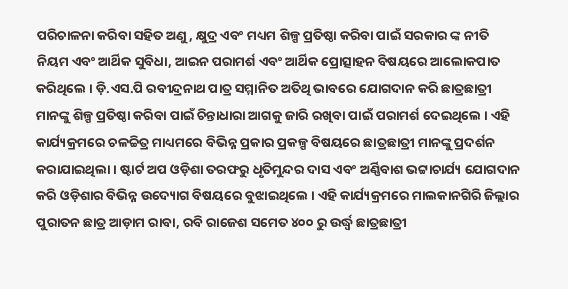ପରିଚାଳନା କରିବା ସହିତ ଅଣୁ, କ୍ଷୁଦ୍ର ଏବଂ ମଧ୍ୟମ ଶିଳ୍ପ ପ୍ରତିଷ୍ଠା କରିବା ପାଇଁ ସରକାର ଙ୍କ ନୀତି ନିୟମ ଏବଂ ଆର୍ଥିକ ସୁବିଧା, ଆଇନ ପରାମର୍ଶ ଏବଂ ଆର୍ଥିକ ପ୍ରୋତ୍ସାହନ ବିଷୟରେ ଆଲୋକପାତ କରିଥିଲେ । ଡ଼ି.ଏସ.ପି ରବୀନ୍ଦ୍ରନାଥ ପାତ୍ର ସମ୍ମାନିତ ଅତିଥି ଭାବରେ ଯୋଗଦାନ କରି ଛାତ୍ରଛାତ୍ରୀ ମାନଙ୍କୁ ଶିଳ୍ପ ପ୍ରତିଷ୍ଠା କରିବା ପାଇଁ ଚିନ୍ତାଧାରା ଆଗକୁ ଜାରି ରଖିବା ପାଇଁ ପରାମର୍ଶ ଦେଇଥିଲେ । ଏହି କାର୍ଯ୍ୟକ୍ରମରେ ଚଳଚ୍ଚିତ୍ର ମାଧ୍ୟମରେ ବିଭିନ୍ନ ପ୍ରକାର ପ୍ରକଳ୍ପ ବିଷୟରେ ଛାତ୍ରଛାତ୍ରୀ ମାନଙ୍କୁ ପ୍ରଦର୍ଶନ କରାଯାଇଥିଲା । ଷ୍ଟାର୍ଟ ଅପ ଓଡ଼ିଶା ତରଫରୁ ଧୃତିମୁନ୍ଦର ଦାସ ଏବଂ ଅର୍ଣ୍ଣିବାଶ ଭଟ୍ଟାଚାର୍ଯ୍ୟ ଯୋଗଦାନ କରି ଓଡ଼ିଶାର ବିଭିନ୍ନ ଉଦ୍ୟୋଗ ବିଷୟରେ ବୁଝାଇଥିଲେ । ଏହି କାର୍ଯ୍ୟକ୍ରମରେ ମାଲକାନଗିରି ଜିଲ୍ଲାର ପୁରାତନ ଛାତ୍ର ଆଡ଼ାମ ରାବା, ରବି ରାଜେଶ ସମେତ ୪୦୦ ରୁ ଉର୍ଦ୍ଧ୍ବ ଛାତ୍ରଛାତ୍ରୀ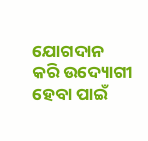ଯୋଗଦାନ କରି ଉଦ୍ୟୋଗୀ ହେବା ପାଇଁ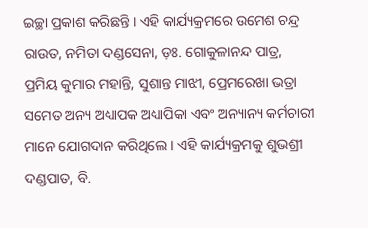ଇଚ୍ଛା ପ୍ରକାଶ କରିଛନ୍ତି । ଏହି କାର୍ଯ୍ୟକ୍ରମରେ ଉମେଶ ଚନ୍ଦ୍ର ରାଉତ, ନମିତା ଦଣ୍ଡସେନା, ଡ଼ଃ. ଗୋକୁଳାନନ୍ଦ ପାତ୍ର, ପ୍ରମିୟ କୁମାର ମହାନ୍ତି, ସୁଶାନ୍ତ ମାଝୀ, ପ୍ରେମରେଖା ଭତ୍ରା ସମେତ ଅନ୍ୟ ଅଧ୍ୟାପକ ଅଧ୍ୟାପିକା ଏବଂ ଅନ୍ୟାନ୍ୟ କର୍ମଚାରୀ ମାନେ ଯୋଗଦାନ କରିଥିଲେ । ଏହି କାର୍ଯ୍ୟକ୍ରମକୁ ଶୁଭଶ୍ରୀ ଦଣ୍ଡପାତ, ବି.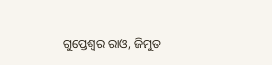ଗୁପ୍ତେଶ୍ଵର ରାଓ, ଜିମୁତ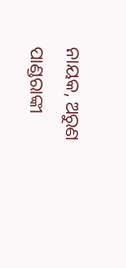ନାୟକ, ଅରୁଣ ପାଣ୍ଡରାଙ୍କୀ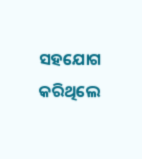ସହଯୋଗ କରିଥିଲେ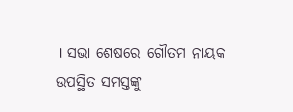। ସଭା ଶେଷରେ ଗୌତମ ନାୟକ ଉପସ୍ଥିତ ସମସ୍ତଙ୍କୁ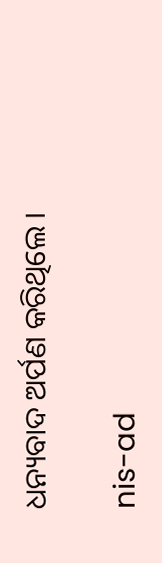ଧନ୍ୟବାଦ ଅର୍ପଣ କରିଥିଲେ ।

nis-ad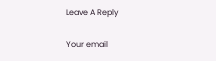Leave A Reply

Your email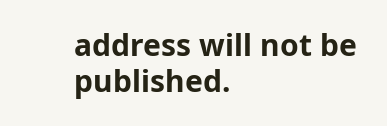address will not be published.